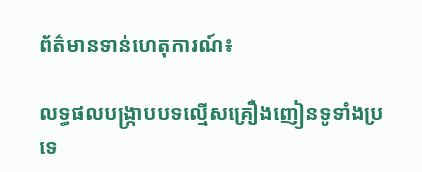ព័ត៌មានទាន់ហេតុការណ៍៖

លទ្ធផលបង្ក្រាបបទល្មើសគ្រឿងញៀនទូទាំងប្រទេ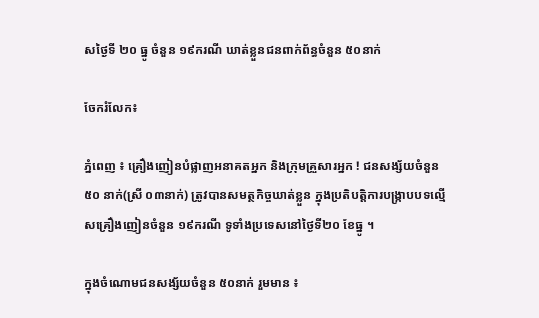សថ្ងៃទី ២០ ធ្នូ ចំនួន ១៩ករណី ឃាត់ខ្លួនជនពាក់ព័ន្ធចំនួន ៥០នាក់

ចែករំលែក៖

ភ្នំពេញ ៖ គ្រឿងញៀនបំផ្លាញអនាគតអ្នក និងក្រុមគ្រួសារអ្នក ! ជនសង្ស័យចំនួន  ៥០ នាក់(ស្រី ០៣នាក់) ត្រូវបានសមត្ថកិច្ចឃាត់ខ្លួន ក្នុងប្រតិបត្តិការបង្ក្រាបបទល្មើសគ្រឿងញៀនចំនួន ១៩ករណី ទូទាំងប្រទេសនៅថ្ងៃទី២០ ខែធ្នូ ។

ក្នុងចំណោមជនសង្ស័យចំនួន ៥០នាក់ រួមមាន ៖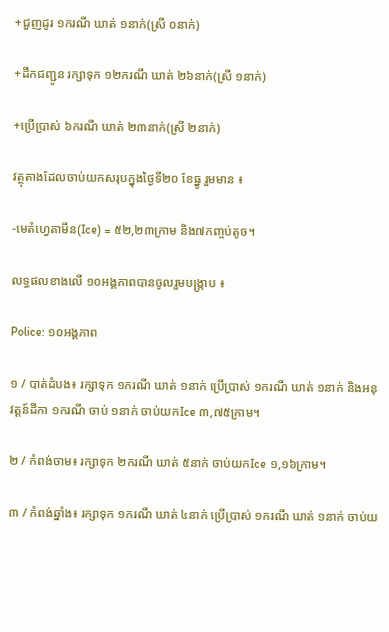+ជួញដូរ ១ករណី ឃាត់ ១នាក់(ស្រី ០នាក់)

+ដឹកជញ្ជូន រក្សាទុក ១២ករណី ឃាត់ ២៦នាក់(ស្រី ១នាក់)

+ប្រើប្រាស់ ៦ករណី ឃាត់ ២៣នាក់(ស្រី ២នាក់)

វត្ថុតាងដែលចាប់យកសរុបក្នុងថ្ងៃទី២០ ខែធ្នូ រួមមាន ៖

-មេតំហ្វេតាមីន(Ice) = ៥២,២៣ក្រាម និង៧កញ្ចប់តូច។

លទ្ធផលខាងលើ ១០អង្គភាពបានចូលរួមបង្ក្រាប ៖

Police: ១០អង្គភាព

១ / បាត់ដំបង៖ រក្សាទុក ១ករណី ឃាត់ ១នាក់ ប្រើប្រាស់ ១ករណី ឃាត់ ១នាក់ និងអនុវត្តន៍ដីកា ១ករណី ចាប់ ១នាក់ ចាប់យកIce ៣,៧៥ក្រាម។

២ / កំពង់ចាម៖ រក្សាទុក ២ករណី ឃាត់ ៥នាក់ ចាប់យកIce ១,១៦ក្រាម។

៣ / កំពង់ឆ្នាំង៖ រក្សាទុក ១ករណី ឃាត់ ៤នាក់ ប្រើប្រាស់ ១ករណី ឃាត់ ១នាក់ ចាប់យ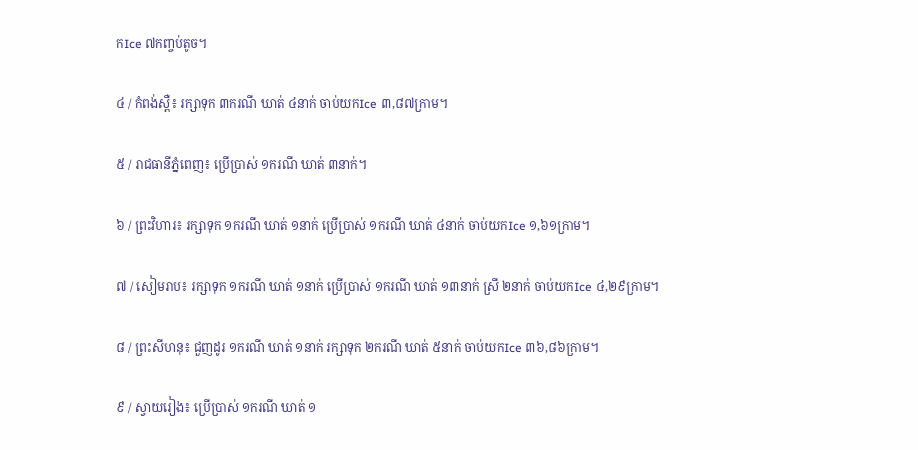កIce ៧កញ្ចប់តូច។

៤ / កំពង់ស្ពឺ៖ រក្សាទុក ៣ករណី ឃាត់ ៤នាក់ ចាប់យកIce ៣,៨៧ក្រាម។

៥ / រាជធានីភ្នំពេញ៖ ប្រើប្រាស់ ១ករណី ឃាត់ ៣នាក់។

៦ / ព្រះវិហារ៖ រក្សាទុក ១ករណី ឃាត់ ១នាក់ ប្រើប្រាស់ ១ករណី ឃាត់ ៤នាក់ ចាប់យកIce ១,៦១ក្រាម។

៧ / សៀមរាប៖ រក្សាទុក ១ករណី ឃាត់ ១នាក់ ប្រើប្រាស់ ១ករណី ឃាត់ ១៣នាក់ ស្រី ២នាក់ ចាប់យកIce ៤,២៩ក្រាម។

៨ / ព្រះសីហនុ៖ ជួញដូរ ១ករណី ឃាត់ ១នាក់ រក្សាទុក ២ករណី ឃាត់ ៥នាក់ ចាប់យកIce ៣៦,៨៦ក្រាម។

៩ / ស្វាយរៀង៖ ប្រើប្រាស់ ១ករណី ឃាត់ ១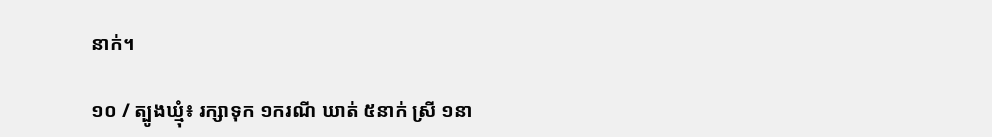នាក់។

១០ / ត្បូងឃ្មុំ៖ រក្សាទុក ១ករណី ឃាត់ ៥នាក់ ស្រី ១នា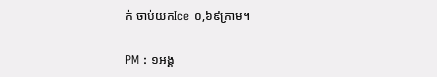ក់ ចាប់យកIce ០,៦៩ក្រាម។

PM : ១អង្គ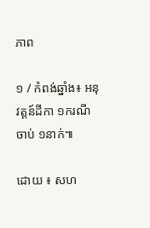ភាព

១ / កំពង់ឆ្នាំង៖ អនុវត្តន៍ដីកា ១ករណី ចាប់ ១នាក់៕

ដោយ ៖ សហ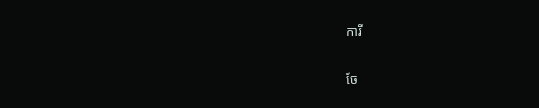ការី


ចែ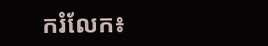ករំលែក៖